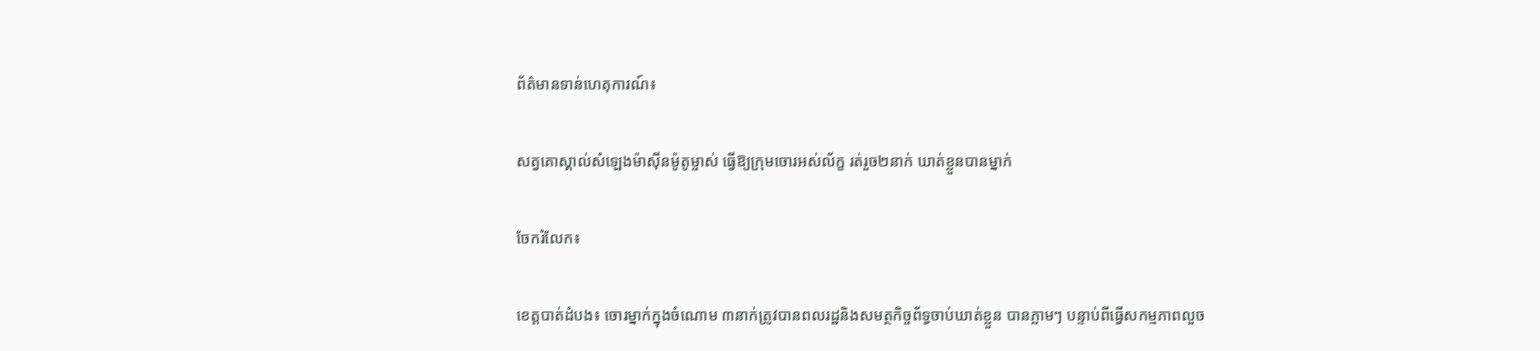ព័ត៌មានទាន់ហេតុការណ៍៖

សត្វគោស្គាល់សំឡេងម៉ាស៊ីនម៉ូតូម្ចាស់ ធ្វើឱ្យក្រុមចោរអស់ល័ក្ខ រត់រួច២នាក់ ឃាត់ខ្លួនបានម្នាក់

ចែករំលែក៖

ខេត្តបាត់ដំបង៖ ចោរម្នាក់ក្នុងចំណោម ៣នាក់ត្រូវបានពលរដ្ឋនិងសមត្ថកិច្ចព័ទ្ធចាប់ឃាត់ខ្លួន បានភ្លាមៗ បន្ទាប់ពីធ្វើសកម្មភាពលួច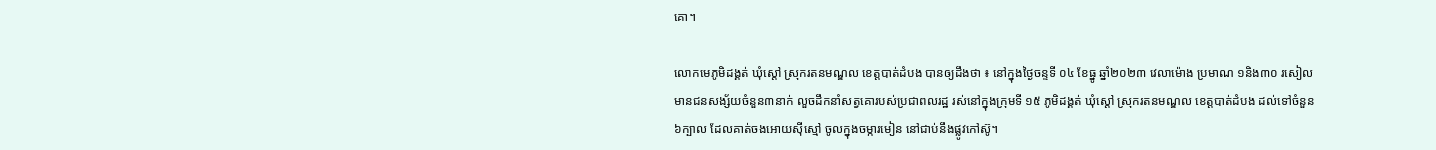គោ។

លោកមេភូមិដង្គត់ ឃុំស្តៅ ស្រុករតនមណ្ឌល ខេត្តបាត់ដំបង បានឲ្យដឹងថា ៖ នៅក្នុងថ្ងៃចន្ទទី ០៤ ខែធ្នូ ឆ្នាំ២០២៣ វេលាម៉ោង ប្រមាណ ១និង៣០ រសៀល មានជនសង្ស័យចំនួន៣នាក់ លួចដឹកនាំសត្វគោរបស់ប្រជាពលរដ្ឋ រស់នៅក្នុងក្រុមទី ១៥ ភូមិដង្គត់ ឃុំស្ដៅ ស្រុករតនមណ្ឌល ខេត្តបាត់ដំបង ដល់ទៅចំនួន ៦ក្បាល ដែលគាត់ចងអោយស៊ីស្មៅ ចូលក្នុងចម្ការមៀន នៅជាប់នឹងផ្លូវកៅស៊ូ។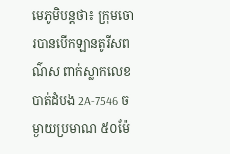មេភូមិបន្តថា៖ ក្រុមចោរបានបើកឡានតូរីសពណ៌ស ពាក់ស្លាកលេខ បាត់ដំបង 2A-7546 ចម្ងាយប្រមាណ ៥០ម៉ែ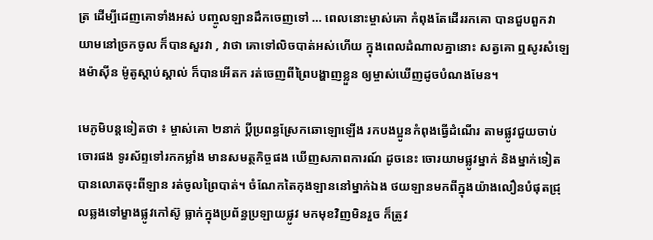ត្រ ដើម្បីដេញគោទាំងអស់ បញ្ចូលឡានដឹកចេញទៅ … ពេលនោះម្ចាស់គោ កំពុងតែដើររកគោ បានជួបពួកវា យាមនៅច្រកចូល ក៏បានសួរវា , វាថា គោទៅលិចបាត់អស់ហើយ ក្នុងពេលដំណាលគ្នានោះ សត្វគោ ឮសូរសំឡេងម៉ាស៊ីន ម៉ូតូស្ដាប់ស្គាល់ ក៏បានអើតក រត់ចេញពីព្រៃបង្ហាញខ្លួន ឲ្យម្ចាស់ឃើញដូចបំណងមែន។

មេភូមិបន្តទៀតថា ៖ ម្ចាស់គោ ២នាក់ ប្ដីប្រពន្ធស្រែកឆោឡោឡើង រកបងប្អូនកំពុងធ្វើដំណើរ តាមផ្លូវជួយចាប់ចោរផង ទូរស័ព្ទទៅរកកម្លាំង មានសមត្ថកិច្ចផង ឃើញសភាពការណ៍ ដូចនេះ ចោរយាមផ្លូវម្នាក់ និងម្នាក់ទៀតបានលោតចុះពីឡាន រត់ចូលព្រៃបាត់។ ចំណែកតៃកុងឡាននៅម្នាក់ឯង ថយឡានមកពីក្នុងយ៉ាងលឿនបំផុតជ្រុលឆ្លងទៅម្ខាងផ្លូវកៅស៊ូ ធ្លាក់ក្នុងប្រព័ន្ធប្រឡាយផ្លូវ មកមុខវិញមិនរួច ក៏ត្រូវ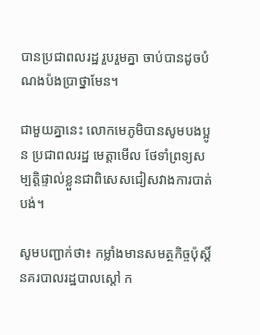បានប្រជាពលរដ្ឋ រួបរួមគ្នា ចាប់បានដូចបំណងប៉ងប្រាថ្នាមែន។

ជាមួយគ្នានេះ លោកមេភូមិបានសូមបងប្អូន ប្រជាពលរដ្ឋ មេត្តាមើល ថែទាំព្រទ្យសម្បត្តិផ្ទាល់ខ្លួនជាពិសេសជៀសវាងការបាត់បង់។

សូមបញ្ជាក់ថា៖ កម្លាំងមានសមត្ថកិច្ចប៉ុស្តិ៍នគរបាលរដ្ឋបាលស្ដៅ ក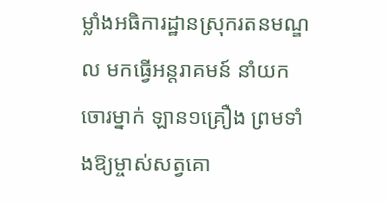ម្លាំងអធិការដ្ឋានស្រុករតនមណ្ឌល មកធ្វើអន្តរាគមន៍ នាំយកចោរម្នាក់ ឡាន១គ្រឿង ព្រមទាំងឱ្យម្ចាស់សត្វគោ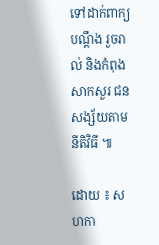ទៅដាក់ពាក្យបណ្តឹង រួចរាល់ និងកំពុងសាកសួរ ជនសង្ស័យតាមនីតិវិធី ៕

ដោយ ៖ សហកា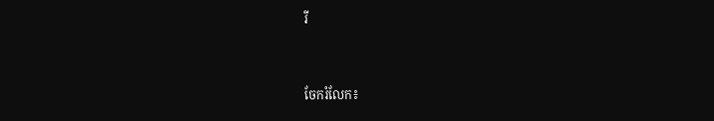រី


ចែករំលែក៖